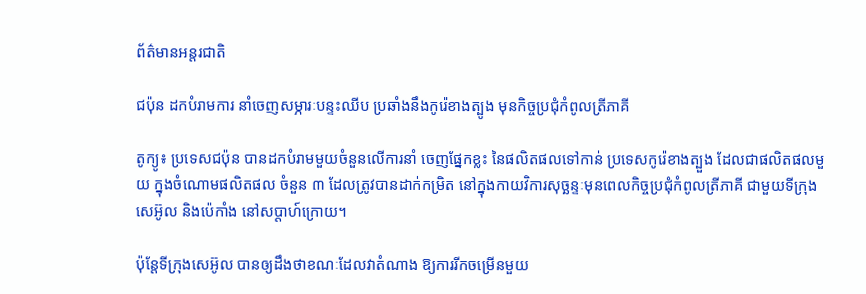ព័ត៌មានអន្តរជាតិ

ជប៉ុន ដកបំរាមការ នាំចេញសម្ភារៈបន្ទះឈីប ប្រឆាំងនឹងកូរ៉េខាងត្បូង មុនកិច្ចប្រជុំកំពូលត្រីភាគី

តូក្យូ៖ ប្រទេសជប៉ុន បានដកបំរាមមួយចំនួនលើការនាំ ចេញផ្នែកខ្លះ នៃផលិតផលទៅកាន់ ប្រទេសកូរ៉េខាងត្បួង ដែលជាផលិតផលមួយ ក្នុងចំណោមផលិតផល ចំនួន ៣ ដែលត្រូវបានដាក់កម្រិត នៅក្នុងកាយវិការសុច្ឆន្ទៈមុនពេលកិច្ចប្រជុំកំពូលត្រីភាគី ជាមួយទីក្រុងសេអ៊ូល និងប៉េកាំង នៅសប្តាហ៍ក្រោយ។

ប៉ុន្តែទីក្រុងសេអ៊ូល បានឲ្យដឹងថាខណៈដែលវាតំណាង ឱ្យការរីកចម្រើនមួយ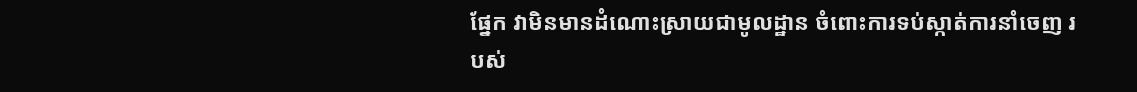ផ្នែក វាមិនមានដំណោះស្រាយជាមូលដ្ឋាន ចំពោះការទប់ស្កាត់ការនាំចេញ របស់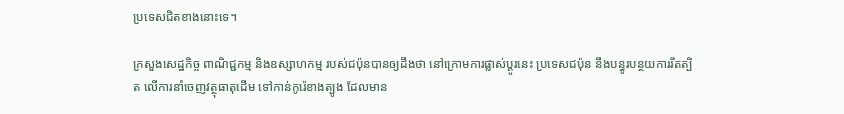ប្រទេសជិតខាងនោះទេ។

ក្រសួងសេដ្ឋកិច្ច ពាណិជ្ជកម្ម និងឧស្សាហកម្ម របស់ជប៉ុនបានឲ្យដឹងថា នៅក្រោមការផ្លាស់ប្តូរនេះ ប្រទេសជប៉ុន នឹងបន្ធូរបន្ថយការរឹតត្បិត លើការនាំចេញវត្ថុធាតុដើម ទៅកាន់កូរ៉េខាងត្បូង ដែលមាន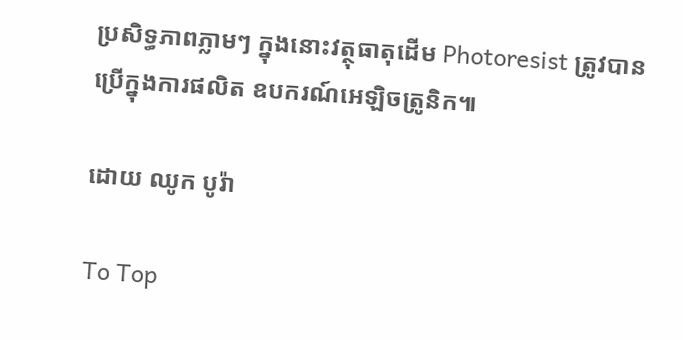ប្រសិទ្ធភាពភ្លាមៗ ក្នុងនោះវត្ថុធាតុដើម Photoresist ត្រូវបានប្រើក្នុងការផលិត ឧបករណ៍អេឡិចត្រូនិក៕

ដោយ ឈូក បូរ៉ា

To Top